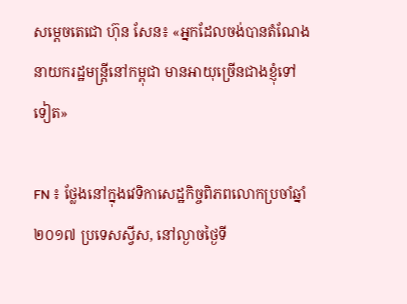សម្តេចតេជោ ហ៊ុន សែន៖ «អ្នកដែលចង់បានតំណែងនាយករដ្ឋមន្រ្តីនៅកម្ពុជា មានអាយុច្រើនជាងខ្ញុំទៅទៀត»

FN ៖ ថ្លែងនៅក្នុងវេទិកាសេដ្ឋកិច្ចពិភពលោកប្រចាំឆ្នាំ២០១៧ ប្រទេសស្វីស, នៅល្ងាចថ្ងៃទី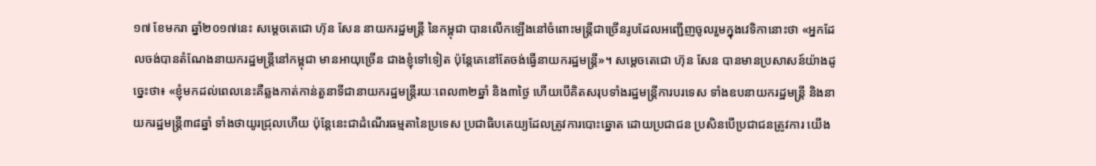១៧ ខែមករា ឆ្នាំ២០១៧នេះ សម្តេចតេជោ ហ៊ុន សែន នាយករដ្ឋមន្រ្តី នៃកម្ពុជា បានលើកឡើងនៅចំពោះមន្រ្តីជាច្រើនរូបដែលអញ្ជើញចូលរួមក្នុងវេទិកានោះថា «អ្នកដែលចង់បានតំណែងនាយករដ្ឋមន្រ្តីនៅកម្ពុជា មានអាយុច្រើន ជាងខ្ញុំទៅទៀត ប៉ុន្តែគេនៅតែចង់ធ្វើនាយករដ្ឋមន្រ្តី»។ សម្តេចតេជោ ហ៊ុន សែន បានមានប្រសាសន៍យ៉ាងដូច្នេះថា៖ «ខ្ញុំមកដល់ពេលនេះគឺឆ្លងកាត់កាន់តួនាទីជានាយករដ្ឋមន្រ្តីរយៈពេល៣២ឆ្នាំ និង៣ថ្ងៃ ហើយបើគិតសរុបទាំងរដ្ឋមន្រ្តីការបរទេស ទាំងឧបនាយករដ្ឋមន្រ្តី និងនាយករដ្ឋមន្រ្តី៣៨ឆ្នាំ ទាំងថាយូរជ្រុលហើយ ប៉ុន្តែនេះជាដំណើរធម្មតានៃប្រទេស ប្រជាធិបតេយ្យដែលត្រូវការបោះឆ្នោត ដោយប្រជាជន ប្រសិនបើប្រជាជនត្រូវការ យើង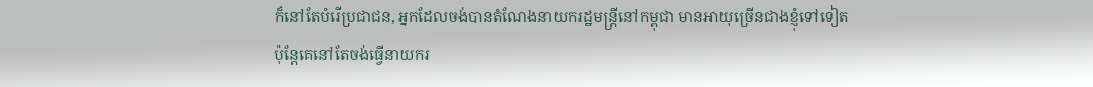ក៏នៅតែបំរើប្រជាជន, អ្នកដែលចង់បានតំណែងនាយករដ្ឋមន្រ្តីនៅកម្ពុជា មានអាយុច្រើនជាងខ្ញុំទៅទៀត ប៉ុន្តែគេនៅតែចង់ធ្វើនាយករ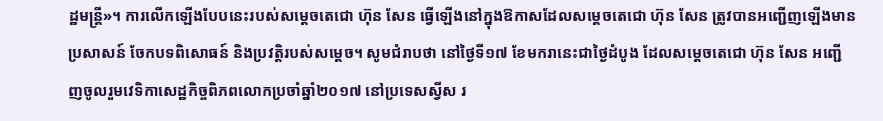ដ្ឋមន្រ្តី»។ ការលើកឡើងបែបនេះរបស់សម្តេចតេជោ ហ៊ុន សែន ធ្វើឡើងនៅក្នុងឱកាសដែលសម្តេចតេជោ ហ៊ុន សែន ត្រូវបានអញ្ជើញឡើងមានប្រសាសន៍ ចែកបទពិសោធន៍ និងប្រវត្តិរបស់សម្តេច។ សូមជំរាបថា នៅថ្ងៃទី១៧ ខែមករានេះជាថ្ងៃដំបូង ដែលសម្តេចតេជោ ហ៊ុន សែន អញ្ជើញចូលរួមវេទិកាសេដ្ឋកិច្ចពិភពលោកប្រចាំឆ្នាំ២០១៧ នៅប្រទេសស្វីស រ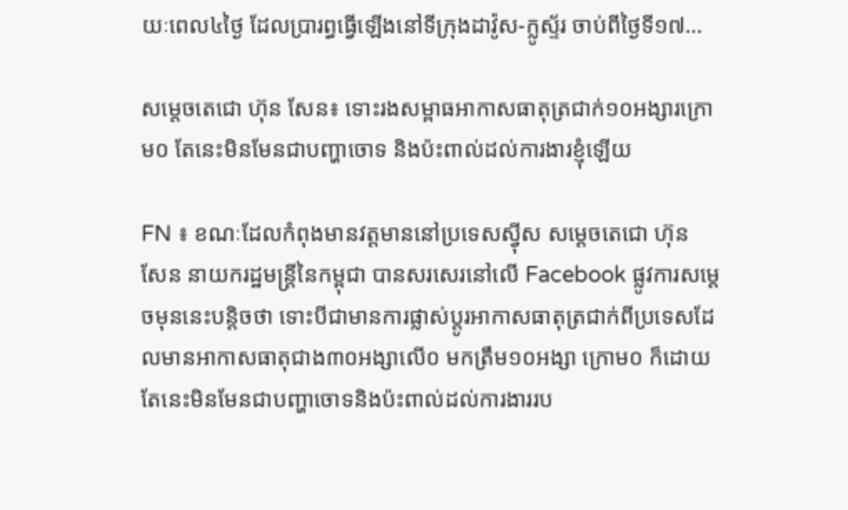យៈពេល៤ថ្ងៃ ដែលប្រារព្ធធ្វើឡើងនៅទីក្រុងដាវ៉ូស-ក្លូស្ទ័រ ចាប់ពីថ្ងៃទី១៧…

សម្តេចតេជោ ហ៊ុន សែន៖ ទោះរងសម្ពាធអាកាសធាតុត្រជាក់១០អង្សារក្រោម០ តែនេះមិនមែនជាបញ្ហាចោទ និងប៉ះពាល់ដល់ការងារខ្ញុំឡើយ

FN ៖ ខណៈដែលកំពុងមានវត្តមាននៅប្រទេសស៊្វីស សម្តេចតេជោ ហ៊ុន សែន នាយករដ្ឋមន្រ្តីនៃកម្ពុជា បានសរសេរនៅលើ Facebook ផ្លូវការសម្តេចមុននេះបន្តិចថា ទោះបីជាមានការផ្លាស់ប្តូរអាកាសធាតុត្រជាក់ពីប្រទេសដែលមានអាកាសធាតុជាង៣០អង្សាលើ០ មកត្រឹម១០អង្សា ក្រោម០ ក៏ដោយ តែនេះមិនមែនជាបញ្ហាចោទនិងប៉ះពាល់ដល់ការងាររប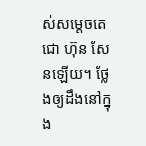ស់សម្តេចតេជោ ហ៊ុន សែនឡើយ។ ថ្លែងឲ្យដឹងនៅក្នុង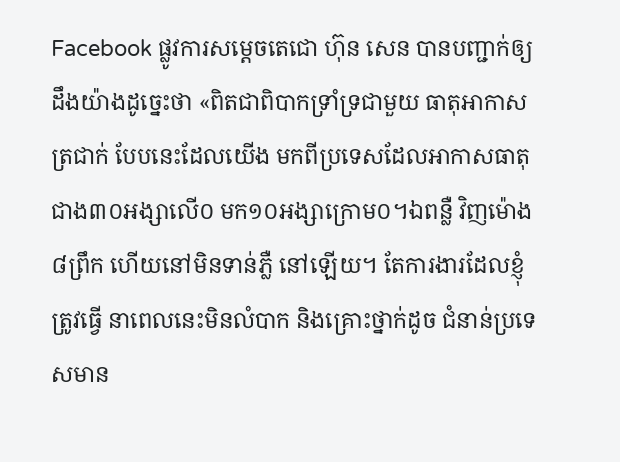Facebook ផ្លូវការសម្តេចតេជោ ហ៊ុន សេន បានបញ្ជាក់ឲ្យដឹងយ៉ាងដូច្នេះថា «ពិតជាពិបាកទ្រាំទ្រជាមួយ ធាតុអាកាសត្រជាក់ បែបនេះដែលយើង មកពីប្រទេសដែលអាកាសធាតុ ជាង៣០អង្សាលើ០ មក១០អង្សាក្រោម០។ឯពន្លឺ វិញម៉ោង៨ព្រឹក ហើយនៅមិនទាន់ភ្លឺ នៅឡើយ។ តែការងារដែលខ្ញុំត្រូវធ្វើ នាពេលនេះមិនលំបាក និងគ្រោះថ្នាក់ដូច ជំនាន់ប្រទេសមាន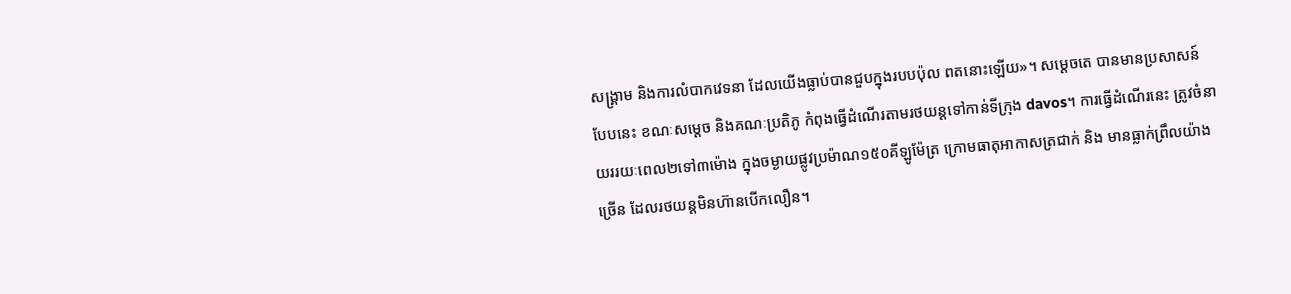សង្គ្រាម និងការលំបាកវេទនា ដែលយើងធ្លាប់បានជួបក្នុងរបបប៉ុល ពតនោះឡើយ»។ សម្តេចតេ បានមានប្រសាសន៍បែបនេះ ខណៈសម្តេច និងគណៈប្រតិភូ កំពុងធ្វើដំណើរតាមរថយន្តទៅកាន់ទីក្រុង davos។ ការធ្វើដំណើរនេះ ត្រូវចំនាយររយៈពេល២ទៅ៣ម៉ោង ក្នុងចម្ងាយផ្លូវប្រម៉ាណ១៥០គីឡូម៉ែត្រ ក្រោមធាតុអាកាសត្រជាក់ និង មានធ្លាក់ព្រឹលយ៉ាងច្រើន ដែលរថយន្តមិនហ៊ានបើកលឿន។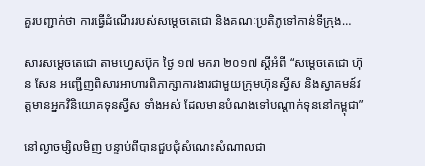គួរបញ្ជាក់ថា ការធ្វើដំណើររបស់សម្តេចតេជោ និងគណៈប្រតិភូទៅកាន់ទីក្រុង…

សារសម្តេចតេជោ តាមហ្វេសប៊ុក ថ្ងៃ ១៧ មករា ២០១៧ ស្តីអំពី “សម្តេចតេជោ ហ៊ុន សែន អញ្ជើញពិសារអាហារពិភាក្សាការងារជាមួយក្រុមហ៊ុនស្វីស និងស្វាគមន៍វត្តមានអ្នកវិនិយោគទុនស្វីស ទាំងអស់ ដែលមានបំណងទៅបណ្តាក់ទុននៅកម្ពុជា”

នៅល្ងាចម្សិលមិញ បន្ទាប់ពីបានជួបជុំសំណេះសំណាលជា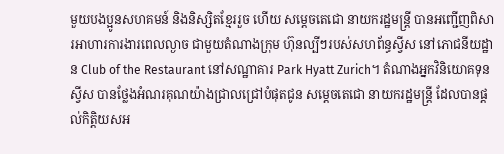មួយបងប្អូនសហគមន៍ និងនិស្សិតខ្មែររួច ហើយ សម្តេចតេជោ នាយករដ្ឋមន្រ្តី បានអញ្ជើញពិសារអាហារការងារពេលល្ងាច ជាមួយតំណាងក្រុម ហ៊ុនល្បីៗរបស់សហព័ន្ធស្វីស នៅភោជនីយដ្ឋាន Club of the Restaurant នៅសណ្ឋាគារ Park Hyatt Zurich។ តំណាងអ្នកវិនិយោគទុនស្វីស បានថ្លែងអំណរគុណយ៉ាងជ្រាលជ្រៅបំផុតជូន សម្តេចតេជោ នាយករដ្ឋមន្រ្តី ដែលបានផ្តល់កិត្តិយសអ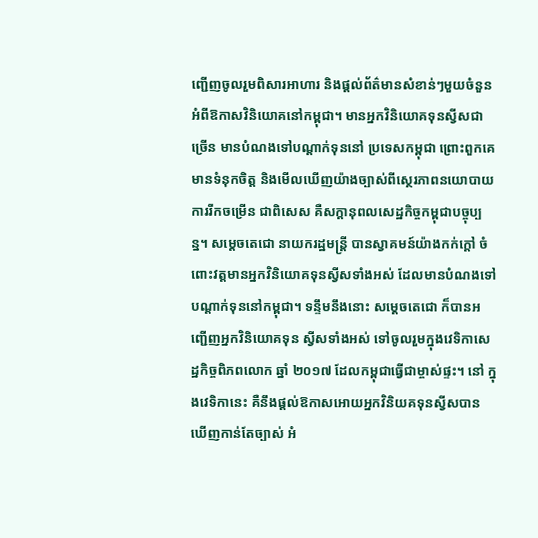ញ្ជើញចូលរួមពិសារអាហារ និងផ្តល់ព័ត៌មានសំខាន់ៗមួយចំនួន អំពីឱកាសវិនិយោគនៅកម្ពុជា។ មានអ្នកវិនិយោគទុនស្វីសជាច្រើន មានបំណងទៅបណ្តាក់ទុននៅ ប្រទេសកម្ពុជា ព្រោះពួកគេមានទំនុកចិត្ត និងមើលឃើញយ៉ាងច្បាស់ពីស្ថេរភាពនយោបាយ ការរីកចម្រើន ជាពិសេស គឺសក្តានុពលសេដ្ឋកិច្ចកម្ពុជាបច្ចុប្បន្ន។ សម្តេចតេជោ នាយករដ្ឋមន្រ្តី បានស្វាគមន៍យ៉ាងកក់ក្តៅ ចំពោះវត្តមានអ្នកវិនិយោគទុនស្វីសទាំងអស់ ដែលមានបំណងទៅបណ្តាក់ទុននៅកម្ពុជា។ ទន្ទឹមនឹងនោះ សម្តេចតេជោ ក៏បានអញ្ជើញអ្នកវិនិយោគទុន ស្វីសទាំងអស់ ទៅចូលរួមក្នុងវេទិកាសេដ្ឋកិច្ចពិភពលោក ឆ្នាំ ២០១៧ ដែលកម្ពុជាធ្វើជាម្ចាស់ផ្ទះ។ នៅ ក្នុងវេទិកានេះ គឺនឹងផ្តល់ឱកាសអោយអ្នកវិនិយគទុនស្វីសបានឃើញកាន់តែច្បាស់ អំ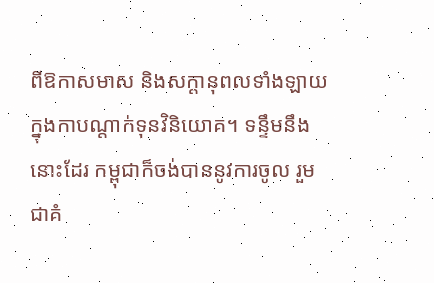ពីឱកាសមាស និងសក្តានុពលទាំងឡាយ ក្នុងកាបណ្តាក់ទុនវិនិយោគ។ ទន្ទឹមនឹងនោះដែរ កម្ពុជាក៏ចង់បាននូវការចូល រួមជាគំ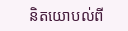និតយោបល់ពី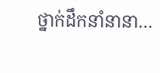ថ្នាក់ដឹកនាំនានា…